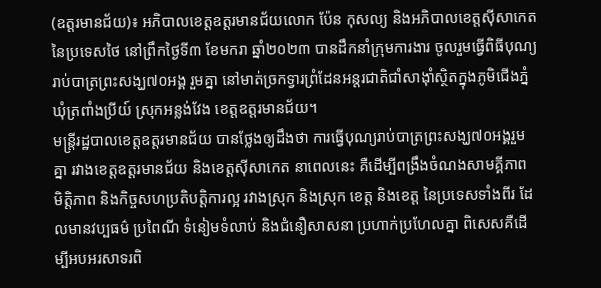(ឧត្តរមានជ័យ)៖ អភិបាលខេត្តឧត្តរមានជ័យលោក ប៉ែន កុសល្យ និងអភិបាលខេត្តស៊ីសាកេត នៃប្រទេសថៃ នៅព្រឹកថ្ងៃទី៣ ខែមករា ឆ្នាំ២០២៣ បានដឹកនាំក្រុមការងារ ចូលរួមធ្វើពិធីបុណ្យរាប់បាត្រព្រះសង្ឃ៧០អង្គ រួមគ្នា នៅមាត់ច្រកទ្វារព្រំដែនអន្តរជាតិជាំសាង៉ាំស្ថិតក្នុងភូមិជើងភ្នំ ឃុំត្រពាំងប្រីយ៍ ស្រុកអន្លង់វែង ខេត្តឧត្តរមានជ័យ។
មន្ត្រីរដ្ឋបាលខេត្តឧត្តរមានជ័យ បានថ្លែងឲ្យដឹងថា ការធ្វើបុណ្យរាប់បាត្រព្រះសង្ឃ៧០អង្គរួមគ្នា រវាងខេត្តឧត្តរមានជ័យ និងខេត្តស៊ីសាកេត នាពេលនេះ គឺដើម្បីពង្រឹងចំណងសាមគ្គីភាព មិត្តិភាព និងកិច្ចសហប្រតិបត្តិការល្អ រវាងស្រុក និងស្រុក ខេត្ត និងខេត្ត នៃប្រទេសទាំងពីរ ដែលមានវប្បធម៌ ប្រពៃណី ទំនៀមទំលាប់ និងជំនឿសាសនា ប្រហាក់ប្រហែលគ្នា ពិសេសគឺដើម្បីអបអរសាទរពិ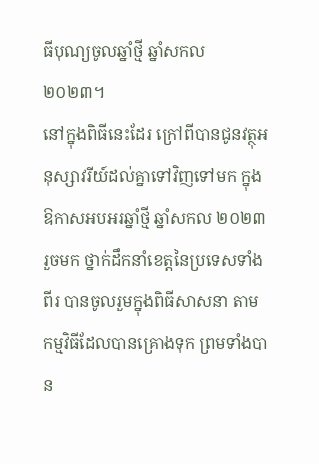ធីបុណ្យចូលឆ្នាំថ្មី ឆ្នាំសកល ២០២៣។
នៅក្នុងពិធីនេះដែរ ក្រៅពីបានជូនវត្ថុអនុស្សាវរីយ៍ដល់គ្នាទៅវិញទៅមក ក្នុងឱកាសអបអរឆ្នាំថ្មី ឆ្នាំសកល ២០២៣ រួចមក ថ្នាក់ដឹកនាំខេត្តនៃប្រទេសទាំងពីរ បានចូលរួមក្នុងពិធីសាសនា តាមកម្មវិធីដែលបានគ្រោងទុក ព្រមទាំងបាន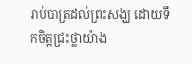រាប់បាត្រដល់ព្រះសង្ឃ ដោយទឹកចិត្តជ្រះថ្លាយ៉ាង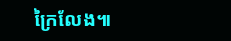ក្រៃលែង៕